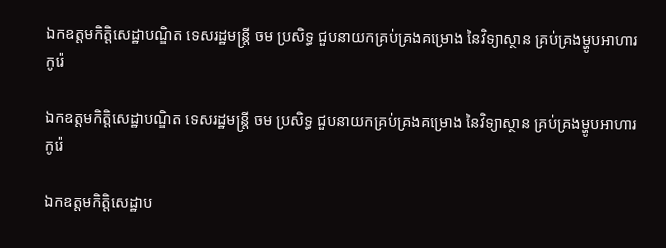ឯកឧត្តមកិត្តិសេដ្ឋាបណ្ឌិត ទេសរដ្ឋមន្រ្តី ចម ប្រសិទ្ធ ជួបនាយកគ្រប់គ្រងគម្រោង នៃវិទ្យាស្ថាន គ្រប់គ្រងម្ហូបអាហារកូរ៉េ

ឯកឧត្តមកិត្តិសេដ្ឋាបណ្ឌិត ទេសរដ្ឋមន្រ្តី ចម ប្រសិទ្ធ ជួបនាយកគ្រប់គ្រងគម្រោង នៃវិទ្យាស្ថាន គ្រប់គ្រងម្ហូបអាហារកូរ៉េ

ឯកឧត្តមកិត្តិសេដ្ឋាប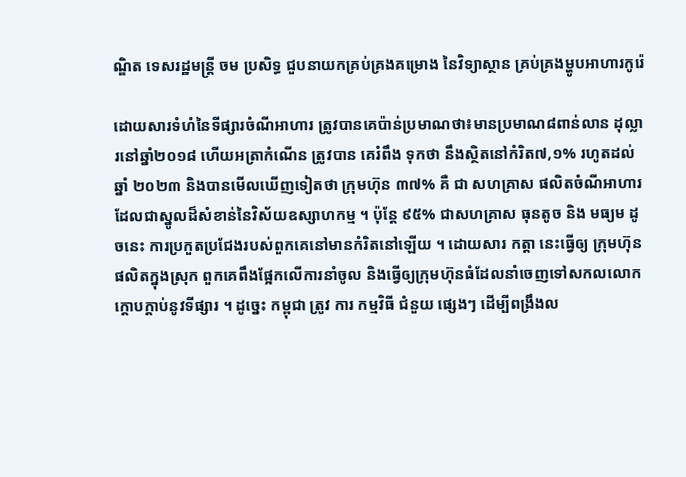ណ្ឌិត ទេសរដ្ឋមន្រ្តី ចម ប្រសិទ្ធ ជួបនាយកគ្រប់គ្រងគម្រោង នៃវិទ្យាស្ថាន គ្រប់គ្រងម្ហូបអាហារកូរ៉េ

ដោយសារទំហំនៃទីផ្សារចំណីអាហារ ត្រូវបានគេប៉ាន់ប្រមាណថា៖មានប្រមាណ៨ពាន់លាន ដុល្លារនៅឆ្នាំ២០១៨ ហេីយអត្រាកំណេីន ត្រូវបាន គេរំពឹង ទុកថា នឹងស្ថិតនៅកំរិត៧,១% រហូតដល់ឆ្នាំ ២០២៣ និងបានមេីលឃេីញទៀតថា ក្រុមហ៊ុន ៣៧% គឺ ជា សហគ្រាស ផលិតចំណីអាហារ ដែលជាស្នូលដ៏សំខាន់នៃវិស័យឧស្សាហកម្ម ។ ប៉ុន្តែ ៩៥% ជាសហគ្រាស ធុនតូច និង មធ្យម ដូចនេះ ការប្រកួតប្រជែងរបស់ពួកគេនៅមានកំរិតនៅឡេីយ ។ ដោយសារ កត្តា នេះធ្វេីឲ្យ ក្រុមហ៊ុន ផលិតក្នុងស្រុក ពួកគេពឹងផ្អែកលេីការនាំចូល និងធ្វេីឲ្យក្រុមហ៊ុនធំដែលនាំចេញទៅសកលលោកក្តោបក្តាប់នូវទីផ្សារ ។ ដូច្នេះ កម្ពុជា ត្រូវ ការ កម្មវិធី ជំនួយ ផ្សេងៗ ដេីម្បីពង្រឹងល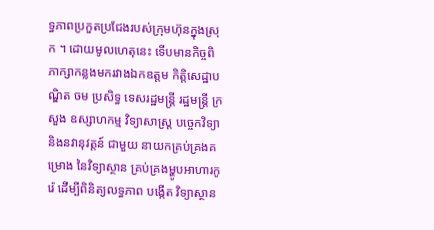ទ្ធភាពប្រកួតប្រជែងរបស់ក្រុមហ៊ុនក្នុងស្រុក ។ ដោយមូលហេតុនេះ ទេីបមានកិច្ចពិភាក្សាកន្លងមករវាងឯកឧត្តម កិត្តិសេដ្ឋាបណ្ឌិត ចម ប្រសិទ្ធ ទេសរដ្ឋមន្រ្តី រដ្ឋមន្រ្តី ក្រសួង ឧស្សាហកម្ម វិទ្យាសាស្ត្រ បច្ចេកវិទ្យា និងនវានុវត្តន៍ ជាមួយ នាយកគ្រប់គ្រងគម្រោង នៃវិទ្យាស្ថាន គ្រប់គ្រងម្ហូបអាហារកូរ៉េ ដេីម្បីពិនិត្យលទ្ធភាព បង្កើត វិទ្យាស្ថាន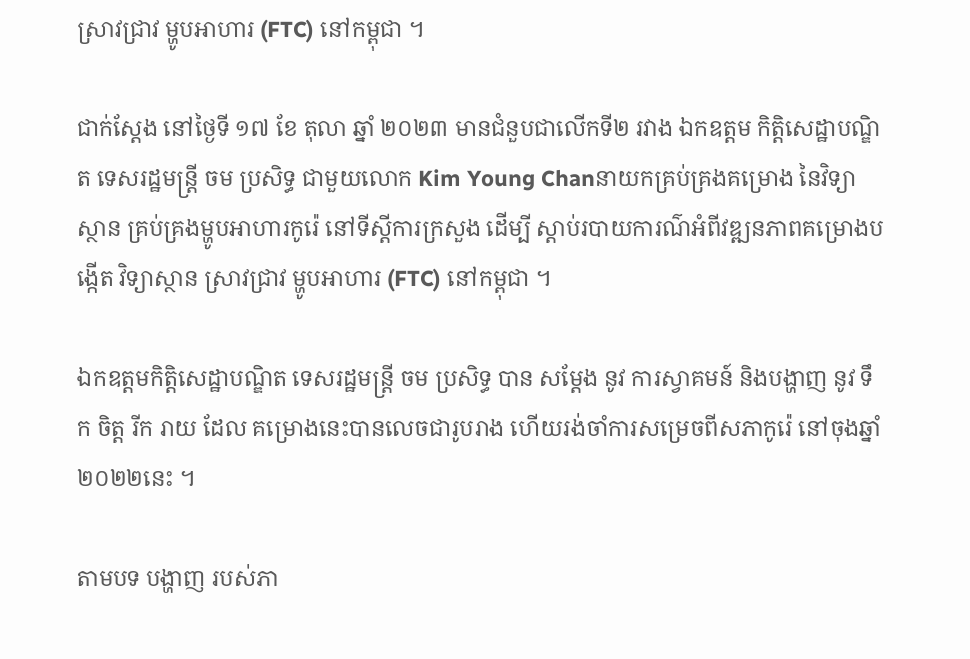ស្រាវជ្រាវ ម្ហូបអាហារ (FTC) នៅកម្ពុជា ។

ជាក់ស្តែង នៅថ្ងៃទី ១៧ ខែ តុលា ឆ្នាំ ២០២៣ មានជំនួបជាលេីកទី២ រវាង ឯកឧត្ដម កិត្តិសេដ្ឋាបណ្ឌិត ទេសរដ្ឋមន្រ្តី ចម ប្រសិទ្ធ ជាមួយលោក Kim Young Chanនាយកគ្រប់គ្រងគម្រោង នៃវិទ្យាស្ថាន គ្រប់គ្រងម្ហូបអាហារកូរ៉េ នៅទីស្តីការក្រសួង ដេីម្បី ស្តាប់របាយការណ៌អំពីវឌ្ឍនភាពគម្រោងបង្កើត វិទ្យាស្ថាន ស្រាវជ្រាវ ម្ហូបអាហារ (FTC) នៅកម្ពុជា ។

ឯកឧត្តមកិត្តិសេដ្ឋាបណ្ឌិត ទេសរដ្ឋមន្រ្តី ចម ប្រសិទ្ធ បាន សម្ដែង នូវ ការស្វាគមន៍ និងបង្ហាញ នូវ ទឹក ចិត្ត រីក រាយ ដែល គម្រោងនេះបានលេចជារូបរាង ហេីយរង់ចាំការសម្រេចពីសភាកូរ៉េ នៅចុងឆ្នាំ២០២២នេះ ។

តាមបទ បង្ហាញ របស់ភា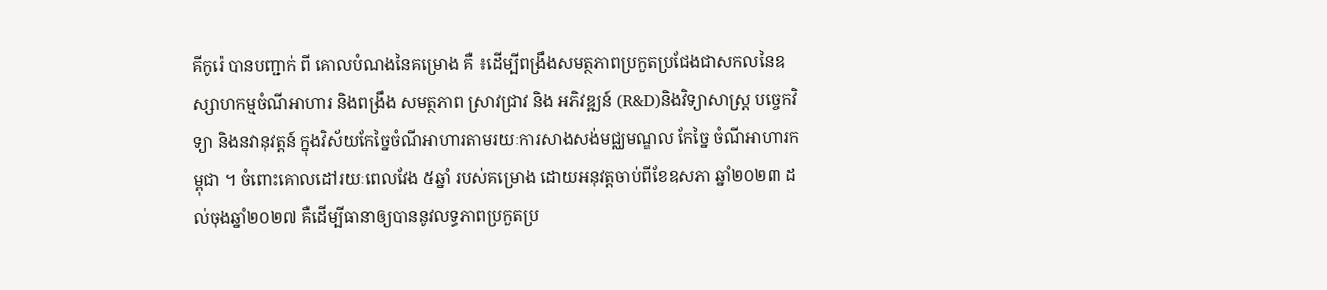គីកូរ៉េ បានបញ្ជាក់ ពី គោលបំណងនៃគម្រោង គឺ ៖ដេីម្បីពង្រឹងសមត្ថភាពប្រកួតប្រជែងជាសកលនៃឧស្សាហកម្មចំណីអាហារ និងពង្រឹង សមត្ថភាព ស្រាវជ្រាវ និង អភិវឌ្ឍន៍ (R&D)និងវិទ្យាសាស្ត្រ បច្ចេកវិទ្យា និងនវានុវត្តន៍ ក្នុងវិស័យកែច្នៃចំណីអាហារតាមរយៈការសាងសង់មជ្ឈមណ្ឌល កែច្នៃ ចំណីអាហារកម្ពុជា ។ ចំពោះគោលដៅរយៈពេលវែង ៥ឆ្នាំ របស់គម្រោង ដោយអនុវត្តចាប់ពីខែឧសភា ឆ្នាំ២០២៣ ដល់ចុងឆ្នាំ២០២៧ គឺដេីម្បីធានាឲ្យបាននូវលទ្ធភាពប្រកួតប្រ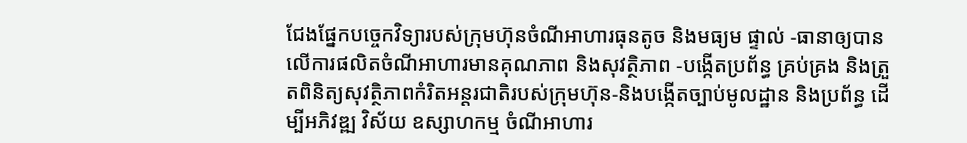ជែងផ្នែកបច្ចេកវិទ្យារបស់ក្រុមហ៊ុនចំណីអាហារធុនតូច និងមធ្យម ផ្ទាល់ -ធានាឲ្យបានលេីការផលិតចំណីអាហារមានគុណភាព និងសុវត្ថិភាព -បង្កេីតប្រព័ន្ធ គ្រប់គ្រង និងត្រួតពិនិត្យសុវត្ថិភាពកំរិតអន្តរជាតិរបស់ក្រុមហ៊ុន-និងបង្កេីតច្បាប់មូលដ្ឋាន និងប្រព័ន្ធ ដេីម្បីអភិវឌ្ឍ វិស័យ ឧស្សាហកម្ម ចំណីអាហារ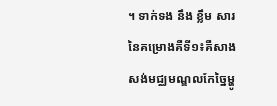។ ទាក់ទង នឹង ខ្លឹម សារ នៃគម្រោងគឺទី១៖គឺសាងសង់មជ្ឈមណ្ឌលកែច្នៃម្ហូ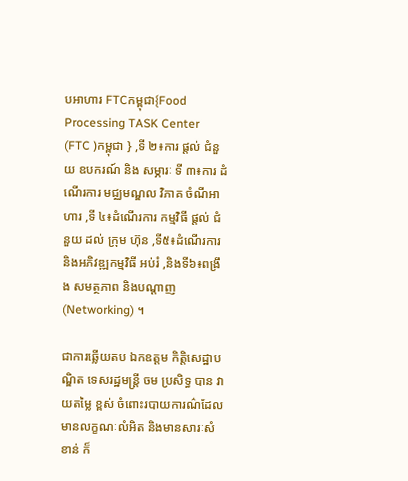បអាហារ FTCកម្ពុជា{Food Processing TASK Center (FTC )កម្ពុជា } ,ទី ២៖ការ ផ្តល់ ជំនួយ ឧបករណ៍ និង សម្ភារៈ ទី ៣៖ការ ដំណើរការ មជ្ឈមណ្ឌល វិភាគ ចំណីអាហារ ,ទី ៤៖ដំណើរការ កម្មវិធី ផ្តល់ ជំនួយ ដល់ ក្រុម ហ៊ុន ,ទី៥៖ដំណេីរការ និងអភិវឌ្ឍកម្មវិធី អប់រំ ,និងទី៦៖ពង្រឹង សមត្ថភាព និងបណ្តាញ(Networking) ។

ជាការឆ្លេីយតប ឯកឧត្ដម កិត្តិសេដ្ឋាបណ្ឌិត ទេសរដ្ឋមន្រ្តី ចម ប្រសិទ្ធ បាន វាយតម្លៃ ខ្ពស់ ចំពោះរបាយការណ៌ដែលមានលក្ខណៈលំអិត និងមានសារៈសំខាន់ ក៏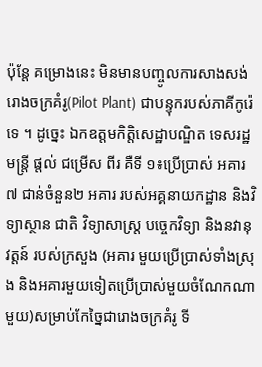ប៉ុន្តែ គម្រោងនេះ មិនមានបញ្ចូលការសាងសង់រោងចក្រគំរូ(Pilot Plant) ជាបន្ទុករបស់ភាគីកូរ៉េទេ ។ ដូច្នេះ ឯកឧត្តមកិត្តិសេដ្ឋាបណ្ឌិត ទេសរដ្ឋមន្រ្តី ផ្តល់ ជម្រើស ពីរ គឺទី ១៖ប្រេីប្រាស់ អគារ៧ ជាន់ចំនួន២ អគារ របស់អគ្គនាយកដ្ឋាន និងវិទ្យាស្ថាន ជាតិ វិទ្យាសាស្ត្រ បច្ចេកវិទ្យា និងនវានុវត្តន៍ របស់ក្រសួង (អគារ មួយប្រេីប្រាស់ទាំងស្រុង និងអគារមួយទៀតប្រេីប្រាស់មួយចំណែកណាមួយ)សម្រាប់កែច្នៃជារោងចក្រគំរូ ទី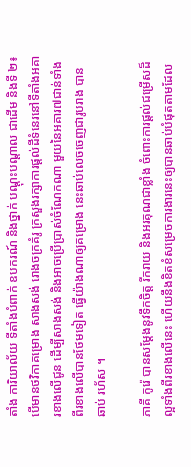តាំង ការិយាល័យ ទីតាំងបំពាក់ ឧបករណ៍ និងថ្នាក់ បណ្តុះបណ្តាល ជាដេីម និងទី ២៖បេីមានថវិកាគម្រោង សាងសង់ រោងចក្រគំរូ ក្រសួងរក្សាការផ្តល់ដីទំនេរនៅទីតាំងអគារខាងលេីជូន ដេីម្បីសាងសង់ និងអាចប្រេីប្រាស់ចំណែកណា មួយនៃអគារ៧ជាន់ទាំង ពីរខាងលេីបានថែមទៀត ធ្វេីយ៉ាងណាឲ្យគម្រោង នេះឆាប់លេចចេញជារូបរាង បាន ឆាប់ រហ័ស ។

ភាគី កូរ៉េ បានសម្តែងនូវទឹកចិត្ត រីករាយ និងអរគុណជាខ្លាំង ចំពោះការផ្តល់ជម្រេីសដ៏ល្អទាំងពីរខាងលេីនេះ ហេីយនឹងខិតខំសម្រេចការងារនេះឲ្យបានឆាប់បំផុតតាមដែល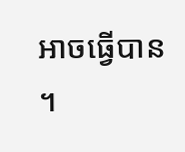អាចធ្វេីបាន ។